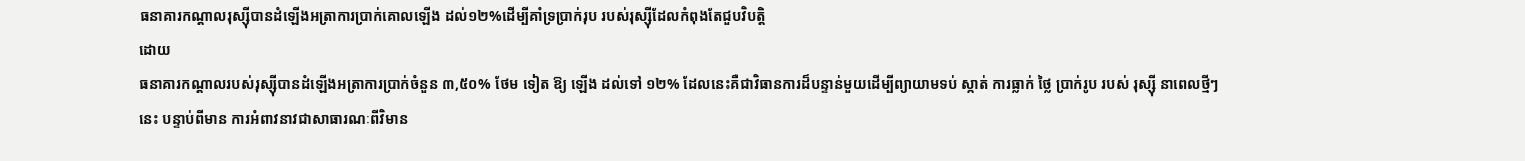ធនាគារកណ្តាលរុស្ស៊ីបានដំឡើងអត្រាការប្រាក់គោលឡើង ដល់១២%ដើម្បីគាំទ្រប្រាក់រុប របស់រុស្ស៊ីដែលកំពុងតែជួបវិបត្តិ
ដោយ
ធនាគារកណ្តាលរបស់រុស្ស៊ីបានដំឡើងអត្រាការប្រាក់ចំនួន ៣,៥០% ថែម ទៀត ឱ្យ ឡើង ដល់ទៅ ១២% ដែលនេះគឺជាវិធានការដ៏បន្ទាន់មួយដើម្បីព្យាយាមទប់ ស្កាត់ ការធ្លាក់ ថ្លៃ ប្រាក់រូប របស់ រុស្ស៊ី នាពេលថ្មីៗ នេះ បន្ទាប់ពីមាន ការអំពាវនាវជាសាធារណៈពីវិមាន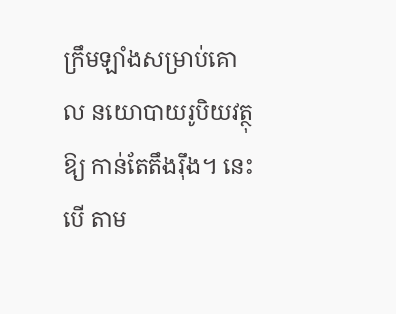ក្រឹមឡាំងសម្រាប់គោល នយោបាយរូបិយវត្ថុឱ្យ កាន់តែតឹងរ៉ឹង។ នេះ បើ តាម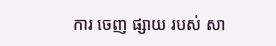ការ ចេញ ផ្សាយ របស់ សា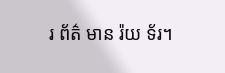រ ព័ត៌ មាន រ៉យ ទ័រ។